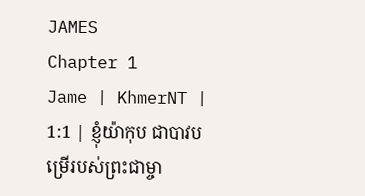JAMES
Chapter 1
Jame | KhmerNT | 1:1 | ខ្ញុំយ៉ាកុប ជាបាវបម្រើរបស់ព្រះជាម្ចា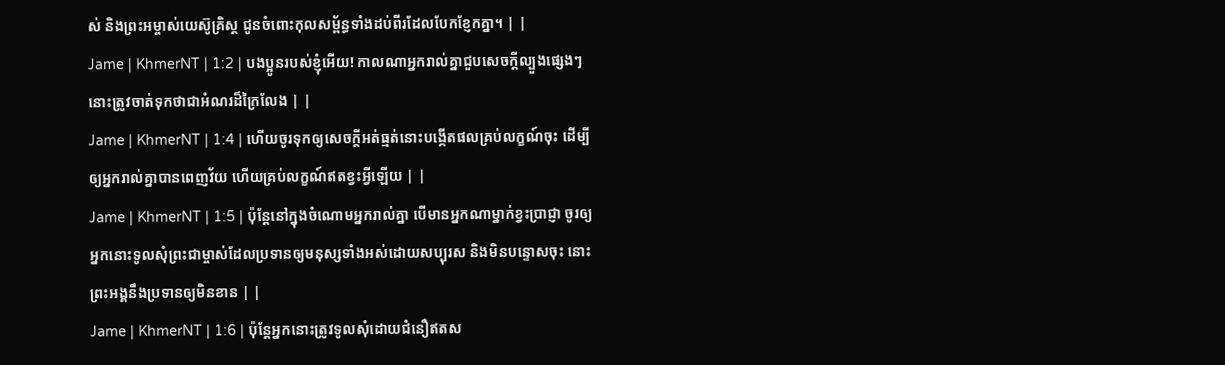ស់ និងព្រះអម្ចាស់យេស៊ូគ្រិស្ដ ជូនចំពោះកុលសម្ព័ន្ធទាំងដប់ពីរដែលបែកខ្ញែកគ្នា។ | |
Jame | KhmerNT | 1:2 | បងប្អូនរបស់ខ្ញុំអើយ! កាលណាអ្នករាល់គ្នាជួបសេចក្ដីល្បួងផ្សេងៗ នោះត្រូវចាត់ទុកថាជាអំណរដ៏ក្រៃលែង | |
Jame | KhmerNT | 1:4 | ហើយចូរទុកឲ្យសេចក្ដីអត់ធ្មត់នោះបង្កើតផលគ្រប់លក្ខណ៍ចុះ ដើម្បីឲ្យអ្នករាល់គ្នាបានពេញវ័យ ហើយគ្រប់លក្ខណ៍ឥតខ្វះអ្វីឡើយ | |
Jame | KhmerNT | 1:5 | ប៉ុន្ដែនៅក្នុងចំណោមអ្នករាល់គ្នា បើមានអ្នកណាម្នាក់ខ្វះប្រាជ្ញា ចូរឲ្យអ្នកនោះទូលសុំព្រះជាម្ចាស់ដែលប្រទានឲ្យមនុស្សទាំងអស់ដោយសប្បុរស និងមិនបន្ទោសចុះ នោះព្រះអង្គនឹងប្រទានឲ្យមិនខាន | |
Jame | KhmerNT | 1:6 | ប៉ុន្ដែអ្នកនោះត្រូវទូលសុំដោយជំនឿឥតស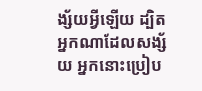ង្ស័យអ្វីឡើយ ដ្បិតអ្នកណាដែលសង្ស័យ អ្នកនោះប្រៀប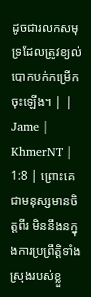ដូចជារលកសមុទ្រដែលត្រូវខ្យល់បោកបក់កម្រើកចុះឡើង។ | |
Jame | KhmerNT | 1:8 | ព្រោះគេជាមនុស្សមានចិត្ដពីរ មិននឹងនក្នុងការប្រព្រឹត្ដិទាំងស្រុងរបស់ខ្លួ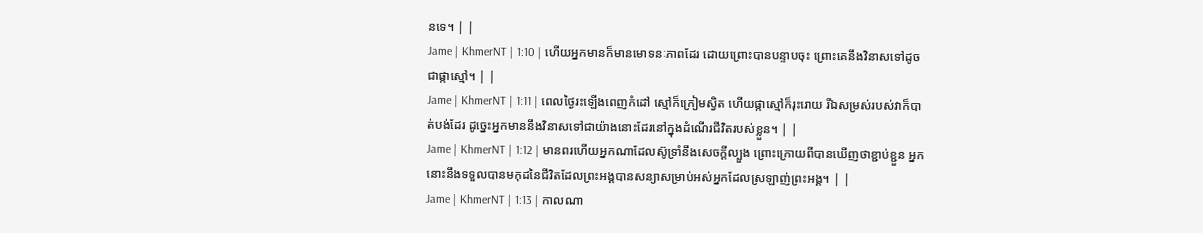នទេ។ | |
Jame | KhmerNT | 1:10 | ហើយអ្នកមានក៏មានមោទនៈភាពដែរ ដោយព្រោះបានបន្ទាបចុះ ព្រោះគេនឹងវិនាសទៅដូចជាផ្កាស្មៅ។ | |
Jame | KhmerNT | 1:11 | ពេលថ្ងៃរះឡើងពេញកំដៅ ស្មៅក៏ក្រៀមស្វិត ហើយផ្កាស្មៅក៏រុះរោយ រីឯសម្រស់របស់វាក៏បាត់បង់ដែរ ដូច្នេះអ្នកមាននឹងវិនាសទៅជាយ៉ាងនោះដែរនៅក្នុងដំណើរជីវិតរបស់ខ្លួន។ | |
Jame | KhmerNT | 1:12 | មានពរហើយអ្នកណាដែលស៊ូទ្រាំនឹងសេចក្ដីល្បួង ព្រោះក្រោយពីបានឃើញថាខ្ជាប់ខ្ជួន អ្នកនោះនឹងទទួលបានមកុដនៃជីវិតដែលព្រះអង្គបានសន្យាសម្រាប់អស់អ្នកដែលស្រឡាញ់ព្រះអង្គ។ | |
Jame | KhmerNT | 1:13 | កាលណា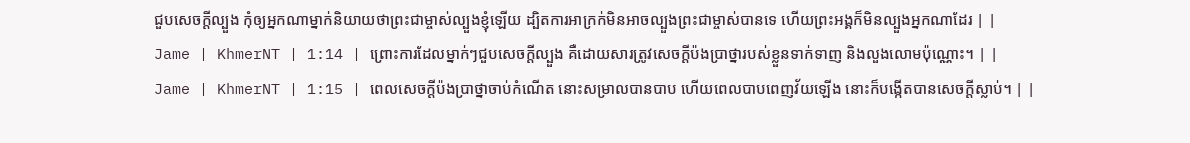ជួបសេចក្ដីល្បួង កុំឲ្យអ្នកណាម្នាក់និយាយថាព្រះជាម្ចាស់ល្បួងខ្ញុំឡើយ ដ្បិតការអាក្រក់មិនអាចល្បួងព្រះជាម្ចាស់បានទេ ហើយព្រះអង្គក៏មិនល្បួងអ្នកណាដែរ | |
Jame | KhmerNT | 1:14 | ព្រោះការដែលម្នាក់ៗជួបសេចក្ដីល្បួង គឺដោយសារត្រូវសេចក្ដីប៉ងប្រាថ្នារបស់ខ្លួនទាក់ទាញ និងលួងលោមប៉ុណ្ណោះ។ | |
Jame | KhmerNT | 1:15 | ពេលសេចក្ដីប៉ងប្រាថ្នាចាប់កំណើត នោះសម្រាលបានបាប ហើយពេលបាបពេញវ័យឡើង នោះក៏បង្កើតបានសេចក្ដីស្លាប់។ | |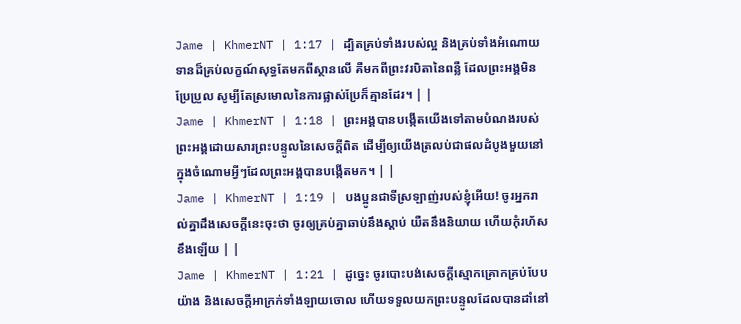Jame | KhmerNT | 1:17 | ដ្បិតគ្រប់ទាំងរបស់ល្អ និងគ្រប់ទាំងអំណោយទានដ៏គ្រប់លក្ខណ៍សុទ្ធតែមកពីស្ថានលើ គឺមកពីព្រះវរបិតានៃពន្លឺ ដែលព្រះអង្គមិនប្រែប្រួល សូម្បីតែស្រមោលនៃការផ្លាស់ប្រែក៏គ្មានដែរ។ | |
Jame | KhmerNT | 1:18 | ព្រះអង្គបានបង្កើតយើងទៅតាមបំណងរបស់ព្រះអង្គដោយសារព្រះបន្ទូលនៃសេចក្ដីពិត ដើម្បីឲ្យយើងត្រលប់ជាផលដំបូងមួយនៅក្នុងចំណោមអ្វីៗដែលព្រះអង្គបានបង្កើតមក។ | |
Jame | KhmerNT | 1:19 | បងប្អូនជាទីស្រឡាញ់របស់ខ្ញុំអើយ! ចូរអ្នករាល់គ្នាដឹងសេចក្ដីនេះចុះថា ចូរឲ្យគ្រប់គ្នាឆាប់នឹងស្ដាប់ យឺតនឹងនិយាយ ហើយកុំរហ័សខឹងឡើយ | |
Jame | KhmerNT | 1:21 | ដូច្នេះ ចូរបោះបង់សេចក្ដីស្មោកគ្រោកគ្រប់បែបយ៉ាង និងសេចក្ដីអាក្រក់ទាំងឡាយចោល ហើយទទួលយកព្រះបន្ទូលដែលបានដាំនៅ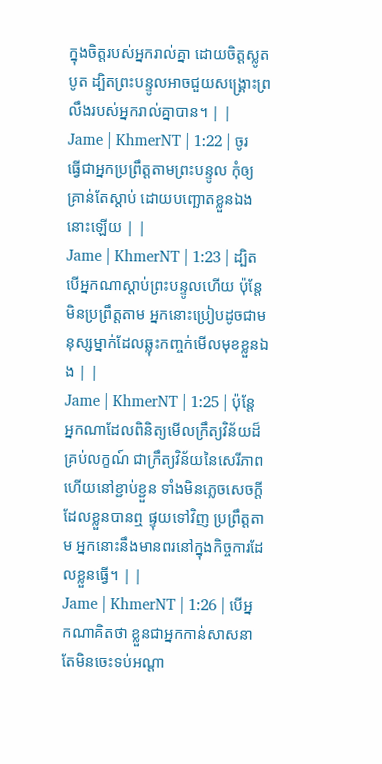ក្នុងចិត្ដរបស់អ្នករាល់គ្នា ដោយចិត្ដស្លូតបូត ដ្បិតព្រះបន្ទូលអាចជួយសង្គ្រោះព្រលឹងរបស់អ្នករាល់គ្នាបាន។ | |
Jame | KhmerNT | 1:22 | ចូរធ្វើជាអ្នកប្រព្រឹត្ដតាមព្រះបន្ទូល កុំឲ្យគ្រាន់តែស្ដាប់ ដោយបញ្ឆោតខ្លួនឯងនោះឡើយ | |
Jame | KhmerNT | 1:23 | ដ្បិតបើអ្នកណាស្ដាប់ព្រះបន្ទូលហើយ ប៉ុន្ដែមិនប្រព្រឹត្តតាម អ្នកនោះប្រៀបដូចជាមនុស្សម្នាក់ដែលឆ្លុះកញ្ចក់មើលមុខខ្លួនឯង | |
Jame | KhmerNT | 1:25 | ប៉ុន្ដែអ្នកណាដែលពិនិត្យមើលក្រឹត្យវិន័យដ៏គ្រប់លក្ខណ៍ ជាក្រឹត្យវិន័យនៃសេរីភាព ហើយនៅខ្ជាប់ខ្ជួន ទាំងមិនភ្លេចសេចក្ដីដែលខ្លួនបានឮ ផ្ទុយទៅវិញ ប្រព្រឹត្ដតាម អ្នកនោះនឹងមានពរនៅក្នុងកិច្ចការដែលខ្លួនធ្វើ។ | |
Jame | KhmerNT | 1:26 | បើអ្នកណាគិតថា ខ្លួនជាអ្នកកាន់សាសនា តែមិនចេះទប់អណ្ដា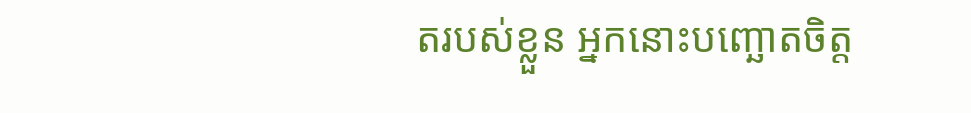តរបស់ខ្លួន អ្នកនោះបញ្ឆោតចិត្ត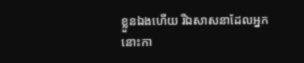ខ្លួនឯងហើយ រីឯសាសនាដែលអ្នកនោះកា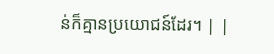ន់ក៏គ្មានប្រយោជន៍ដែរ។ | |